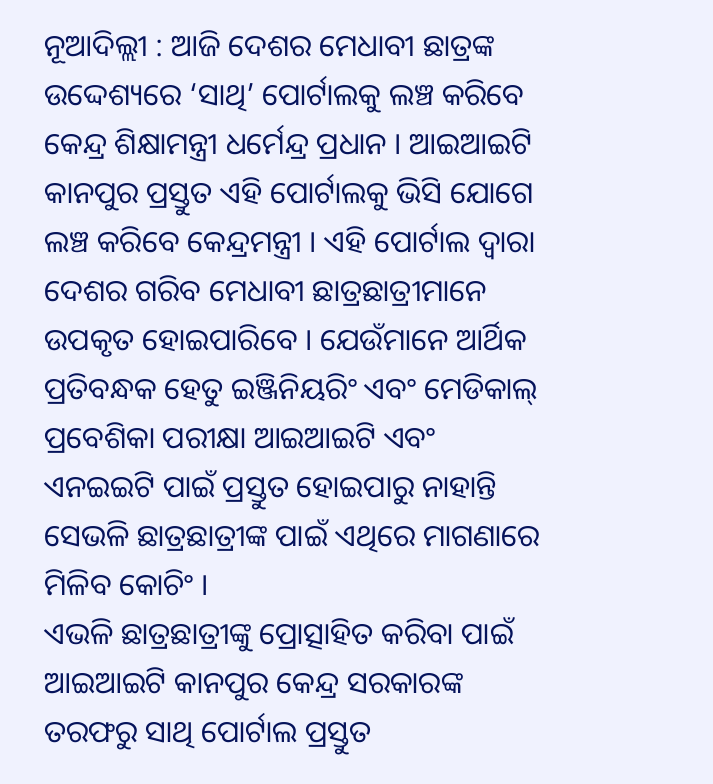ନୂଆଦିଲ୍ଲୀ : ଆଜି ଦେଶର ମେଧାବୀ ଛାତ୍ରଙ୍କ ଉଦ୍ଦେଶ୍ୟରେ ‘ସାଥି’ ପୋର୍ଟାଲକୁ ଲଞ୍ଚ କରିବେ କେନ୍ଦ୍ର ଶିକ୍ଷାମନ୍ତ୍ରୀ ଧର୍ମେନ୍ଦ୍ର ପ୍ରଧାନ । ଆଇଆଇଟି କାନପୁର ପ୍ରସ୍ତୁତ ଏହି ପୋର୍ଟାଲକୁ ଭିସି ଯୋଗେ ଲଞ୍ଚ କରିବେ କେନ୍ଦ୍ରମନ୍ତ୍ରୀ । ଏହି ପୋର୍ଟାଲ ଦ୍ୱାରା ଦେଶର ଗରିବ ମେଧାବୀ ଛାତ୍ରଛାତ୍ରୀମାନେ ଉପକୃତ ହୋଇପାରିବେ । ଯେଉଁମାନେ ଆର୍ଥିକ ପ୍ରତିବନ୍ଧକ ହେତୁ ଇଞ୍ଜିନିୟରିଂ ଏବଂ ମେଡିକାଲ୍ ପ୍ରବେଶିକା ପରୀକ୍ଷା ଆଇଆଇଟି ଏବଂ ଏନଇଇଟି ପାଇଁ ପ୍ରସ୍ତୁତ ହୋଇପାରୁ ନାହାନ୍ତି ସେଭଳି ଛାତ୍ରଛାତ୍ରୀଙ୍କ ପାଇଁ ଏଥିରେ ମାଗଣାରେ ମିଳିବ କୋଚିଂ ।
ଏଭଳି ଛାତ୍ରଛାତ୍ରୀଙ୍କୁ ପ୍ରୋତ୍ସାହିତ କରିବା ପାଇଁ ଆଇଆଇଟି କାନପୁର କେନ୍ଦ୍ର ସରକାରଙ୍କ ତରଫରୁ ସାଥି ପୋର୍ଟାଲ ପ୍ରସ୍ତୁତ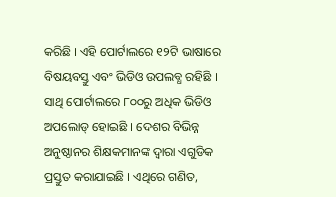କରିଛି । ଏହି ପୋର୍ଟାଲରେ ୧୨ଟି ଭାଷାରେ ବିଷୟବସ୍ତୁ ଏବଂ ଭିଡିଓ ଉପଲବ୍ଧ ରହିଛି । ସାଥି ପୋର୍ଟାଲରେ ୮୦୦ରୁ ଅଧିକ ଭିଡିଓ ଅପଲୋଡ୍ ହୋଇଛି । ଦେଶର ବିଭିନ୍ନ ଅନୁଷ୍ଠାନର ଶିକ୍ଷକମାନଙ୍କ ଦ୍ୱାରା ଏଗୁଡିକ ପ୍ରସ୍ତୁତ କରାଯାଇଛି । ଏଥିରେ ଗଣିତ,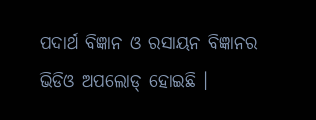ପଦାର୍ଥ ବିଜ୍ଞାନ ଓ ରସାୟନ ବିଜ୍ଞାନର ଭିଡିଓ ଅପଲୋଡ୍ ହୋଇଛି ।